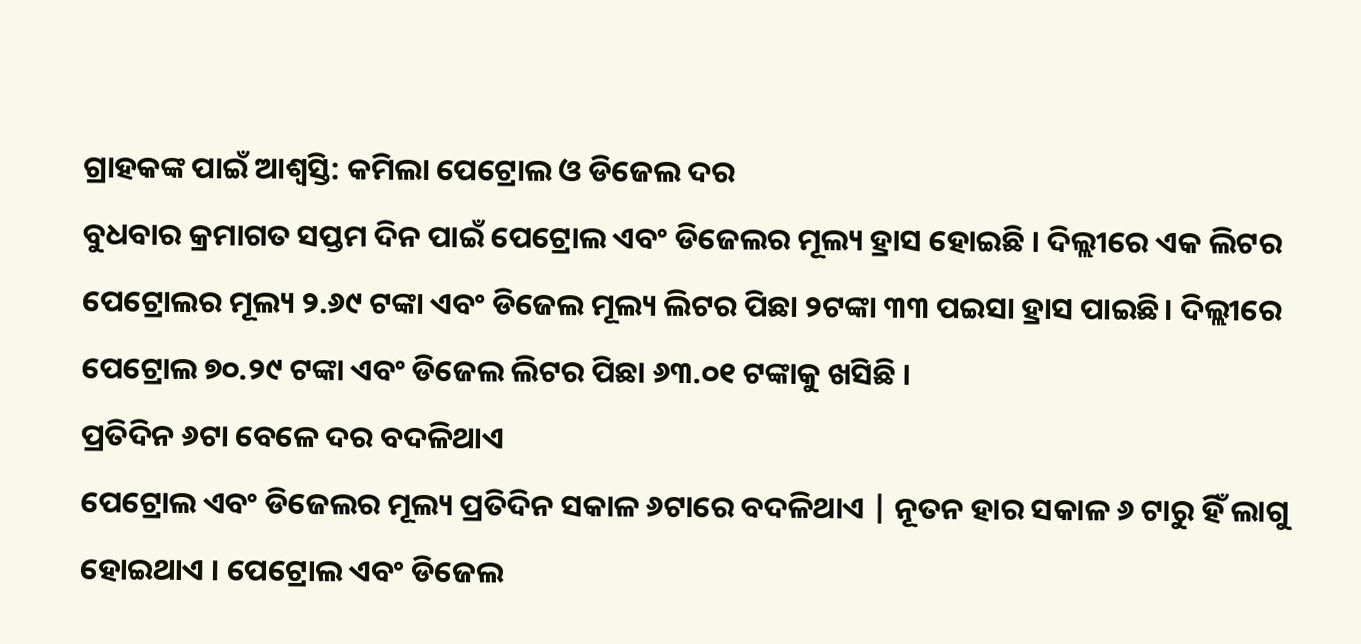ଗ୍ରାହକଙ୍କ ପାଇଁ ଆଶ୍ୱସ୍ତି: କମିଲା ପେଟ୍ରୋଲ ଓ ଡିଜେଲ ଦର
ବୁଧବାର କ୍ରମାଗତ ସପ୍ତମ ଦିନ ପାଇଁ ପେଟ୍ରୋଲ ଏବଂ ଡିଜେଲର ମୂଲ୍ୟ ହ୍ରାସ ହୋଇଛି । ଦିଲ୍ଲୀରେ ଏକ ଲିଟର ପେଟ୍ରୋଲର ମୂଲ୍ୟ ୨.୬୯ ଟଙ୍କା ଏବଂ ଡିଜେଲ ମୂଲ୍ୟ ଲିଟର ପିଛା ୨ଟଙ୍କା ୩୩ ପଇସା ହ୍ରାସ ପାଇଛି। ଦିଲ୍ଲୀରେ ପେଟ୍ରୋଲ ୭୦.୨୯ ଟଙ୍କା ଏବଂ ଡିଜେଲ ଲିଟର ପିଛା ୬୩.୦୧ ଟଙ୍କାକୁ ଖସିଛି ।
ପ୍ରତିଦିନ ୬ଟା ବେଳେ ଦର ବଦଳିଥାଏ
ପେଟ୍ରୋଲ ଏବଂ ଡିଜେଲର ମୂଲ୍ୟ ପ୍ରତିଦିନ ସକାଳ ୬ଟାରେ ବଦଳିଥାଏ | ନୂତନ ହାର ସକାଳ ୬ ଟାରୁ ହିଁ ଲାଗୁ ହୋଇଥାଏ । ପେଟ୍ରୋଲ ଏବଂ ଡିଜେଲ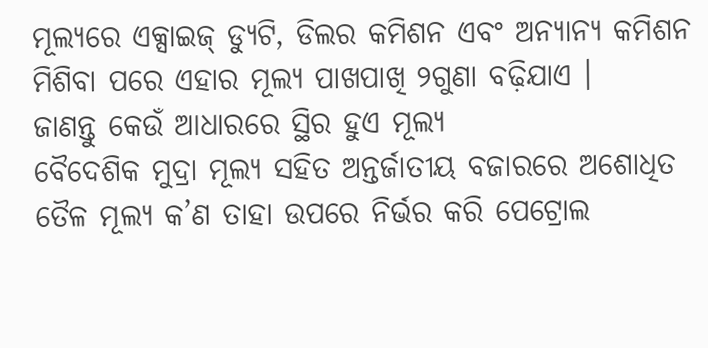ମୂଲ୍ୟରେ ଏକ୍ସାଇଜ୍ ଡ୍ୟୁଟି, ଡିଲର କମିଶନ ଏବଂ ଅନ୍ୟାନ୍ୟ କମିଶନ ମିଶିବା ପରେ ଏହାର ମୂଲ୍ୟ ପାଖପାଖି ୨ଗୁଣା ବଢ଼ିଯାଏ ।
ଜାଣନ୍ତୁ କେଉଁ ଆଧାରରେ ସ୍ଥିର ହୁଏ ମୂଲ୍ୟ
ବୈଦେଶିକ ମୁଦ୍ରା ମୂଲ୍ୟ ସହିତ ଅନ୍ତର୍ଜାତୀୟ ବଜାରରେ ଅଶୋଧିତ ତୈଳ ମୂଲ୍ୟ କ’ଣ ତାହା ଉପରେ ନିର୍ଭର କରି ପେଟ୍ରୋଲ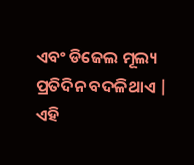ଏବଂ ଡିଜେଲ ମୂଲ୍ୟ ପ୍ରତିଦିନ ବଦଳିଥାଏ | ଏହି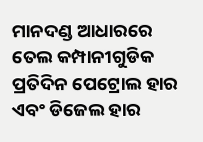ମାନଦଣ୍ଡ ଆଧାରରେ ତେଲ କମ୍ପାନୀଗୁଡିକ ପ୍ରତିଦିନ ପେଟ୍ରୋଲ ହାର ଏବଂ ଡିଜେଲ ହାର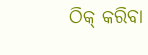ଠିକ୍ କରିବା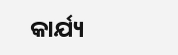କାର୍ଯ୍ୟ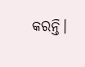କରନ୍ତି।